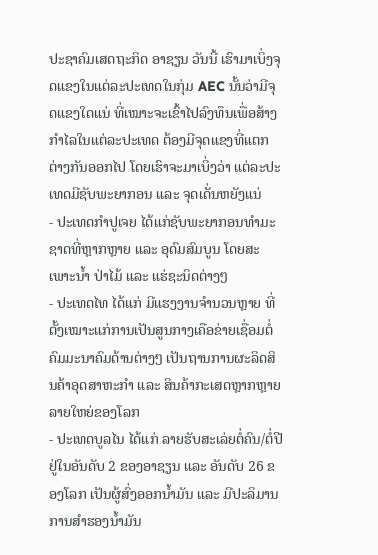ປະຊາຄົມເສດຖະກິດ ອາຊຽນ ວັນນີ້ ເຮົາມາເບິ່ງຈຸດແຂງໃນແຕ່ລະປະເທດໃນກຸ່ມ AEC ນັ້ນວ່າມີຈຸດແຂງໃດແນ່ ທີ່ເໝາະຈະເຂົ້າໄປລົງທຶນເພື່ອສ້າງກຳໄລໃນແຕ່ລະປະເທດ ຕ້ອງມີຈຸດແຂງທີ່ແຕກຕ່າງກັນອອກໄປ ໂດຍເຮົາຈະມາເບິ່ງວ່າ ແຕ່ລະປະເທດມີຊັບພະຍາກອນ ແລະ ຈຸດເດັ່ນຫຍັງແນ່
- ປະເທດກຳປູເຈຍ ໄດ້ແກ່ຊັບພະຍາກອນທຳມະຊາດທີ່ຫຼາກຫຼາຍ ແລະ ອຸດົມສົມບູນ ໂດຍສະເພາະນ້ຳ ປ່າໄມ້ ແລະ ແຮ່ຊະນິດຕ່າງໆ
- ປະເທດໄທ ໄດ້ແກ່ ມີແຮງງານຈຳນວນຫຼາຍ ທີ່ຕັ້ງເໝາະແກ່ການເປັນສູນກາງເຄືອຂ່າຍເຊື່ອມຕໍ່ຄົມມະນາຄົມດ້ານຕ່າງໆ ເປັນຖານການຜະລິດສິນຄ້າອຸດສາຫະກຳ ແລະ ສິນຄ້າກະເສດຫຼາກຫຼາຍລາຍໃຫຍ່ຂອງໂລກ
- ປະເທດບູລໄນ ໄດ້ແກ່ ລາຍຮັບສະເລ່ຍຕໍ່ຄົນ/ຕໍ່ປີ ຢູ່ໃນອັນດັບ 2 ຂອງອາຊຽນ ແລະ ອັນດັບ 26 ຂອງໂລກ ເປັນຜູ້ສົ່ງອອກນ້ຳມັນ ແລະ ມີປະລິມານການສຳຮອງນ້ຳມັນ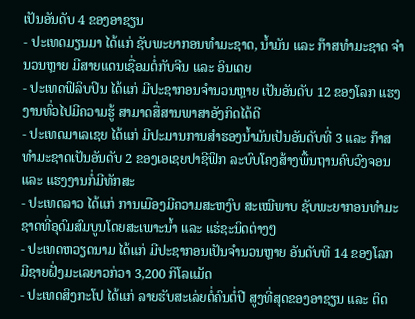ເປັນອັນດັບ 4 ຂອງອາຊຽນ
- ປະເທດມຽນມາ ໄດ້ແກ່ ຊັບພະຍາກອນທຳມະຊາດ, ນ້ຳມັນ ແລະ ກ໊າສທຳມະຊາດ ຈຳນວນຫຼາຍ ມີສາຍແດນເຊື່ອມຕໍ່ກັບຈີນ ແລະ ອິນເດຍ
- ປະເທດຟິລິບປິນ ໄດ້ແກ່ ມີປະຊາກອນຈຳນວນຫຼາຍ ເປັນອັນດັບ 12 ຂອງໂລກ ແຮງງານທົ່ວໄປມີຄວາມຮູ້ ສາມາດສື່ສານພາສາອັງກິດໄດ້ດີ
- ປະເທດມາເລເຊຍ ໄດ້ແກ່ ມີປະມານການສຳຮອງນ້ຳມັນເປັນອັນດັບທີ່ 3 ແລະ ກ໊າສທຳມະຊາດເປັນອັນດັບ 2 ຂອງເອເຊຍປາຊີຟິກ ລະບົບໂຄງສ້າງພື້ນຖານຄົບວົງຈອນ ແລະ ແຮງງານກໍ່ມີທັກສະ
- ປະເທດລາວ ໄດ້ແກ່ ການເມືອງມີຄວາມສະຫງົບ ສະເໝີພາບ ຊັບພະຍາກອນທຳມະຊາດທີ່ອຸດົມສົມບູນໂດຍສະເພາະນ້ຳ ແລະ ແຮ່ຊະນິດຕ່າງໆ
- ປະເທດຫວຽດນາມ ໄດ້ແກ່ ມີປະຊາກອນເປັນຈຳນວນຫຼາຍ ອັນດັບທີ 14 ຂອງໂລກ ມີຊາຍຝັ່ງມະເລຍາວກ່ວາ 3,200 ກິໂລແມັດ
- ປະເທດສິງກະໂປ ໄດ້ແກ່ ລາຍຮັບສະເລ່ຍຕໍ່ຄົນຕໍ່ປີ ສູງທີ່ສຸດຂອງອາຊຽນ ແລະ ຕິດ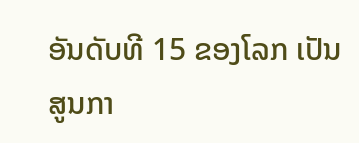ອັນດັບທີ 15 ຂອງໂລກ ເປັນສູນກາ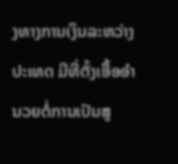ງທາງການເງິນລະຫວ່າງປະເທດ ມີທີ່ຕັ້ງເອື້ອອຳນວຍຕໍ່ການເປັນສູ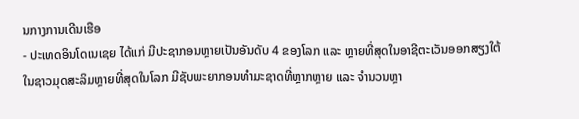ນກາງການເດີນເຮືອ
- ປະເທດອິນໂດເນເຊຍ ໄດ້ແກ່ ມີປະຊາກອນຫຼາຍເປັນອັນດັບ 4 ຂອງໂລກ ແລະ ຫຼາຍທີ່ສຸດໃນອາຊີຕະເວັນອອກສຽງໃຕ້ ໃນຊາວມຸດສະລິມຫຼາຍທີ່ສຸດໃນໂລກ ມີຊັບພະຍາກອນທຳມະຊາດທີ່ຫຼາກຫຼາຍ ແລະ ຈຳນວນຫຼາ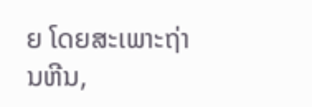ຍ ໂດຍສະເພາະຖ່ານຫີນ,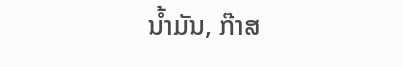ນ້ຳມັນ, ກ໊າສ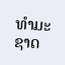ທຳມະຊາດ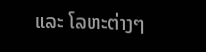ແລະ ໂລຫະຕ່າງໆ